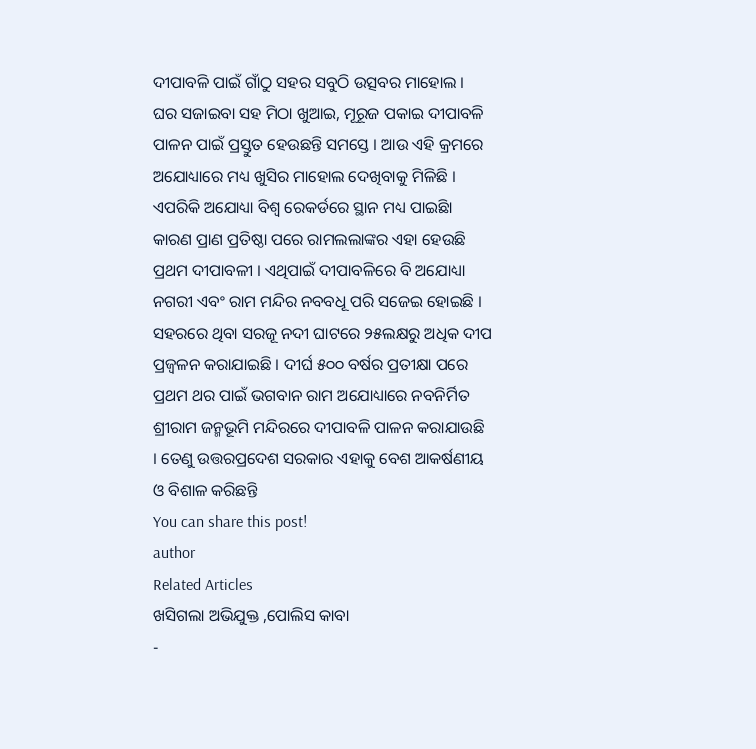ଦୀପାବଳି ପାଇଁ ଗାଁଠୁ ସହର ସବୁଠି ଉତ୍ସବର ମାହୋଲ । ଘର ସଜାଇବା ସହ ମିଠା ଖୁଆଇ, ମୂରୂଜ ପକାଇ ଦୀପାବଳି ପାଳନ ପାଇଁ ପ୍ରସ୍ତୁତ ହେଉଛନ୍ତି ସମସ୍ତେ । ଆଉ ଏହି କ୍ରମରେ ଅଯୋଧ୍ୟାରେ ମଧ୍ୟ ଖୁସିର ମାହୋଲ ଦେଖିବାକୁ ମିଳିଛି । ଏପରିକି ଅଯୋଧ୍ୟା ବିଶ୍ୱ ରେକର୍ଡରେ ସ୍ଥାନ ମଧ୍ୟ ପାଇଛିା କାରଣ ପ୍ରାଣ ପ୍ରତିଷ୍ଠା ପରେ ରାମଲଲାଙ୍କର ଏହା ହେଉଛି ପ୍ରଥମ ଦୀପାବଳୀ । ଏଥିପାଇଁ ଦୀପାବଳିରେ ବି ଅଯୋଧ୍ୟା ନଗରୀ ଏବଂ ରାମ ମନ୍ଦିର ନବବଧୂ ପରି ସଜେଇ ହୋଇଛି । ସହରରେ ଥିବା ସରଜୂ ନଦୀ ଘାଟରେ ୨୫ଲକ୍ଷରୁ ଅଧିକ ଦୀପ ପ୍ରଜ୍ୱଳନ କରାଯାଇଛି । ଦୀର୍ଘ ୫୦୦ ବର୍ଷର ପ୍ରତୀକ୍ଷା ପରେ ପ୍ରଥମ ଥର ପାଇଁ ଭଗବାନ ରାମ ଅଯୋଧ୍ୟାରେ ନବନିର୍ମିତ ଶ୍ରୀରାମ ଜନ୍ମଭୂମି ମନ୍ଦିରରେ ଦୀପାବଳି ପାଳନ କରାଯାଉଛି । ତେଣୁ ଉତ୍ତରପ୍ରଦେଶ ସରକାର ଏହାକୁ ବେଶ ଆକର୍ଷଣୀୟ ଓ ବିଶାଳ କରିଛନ୍ତି
You can share this post!
author
Related Articles
ଖସିଗଲା ଅଭିଯୁକ୍ତ ,ପୋଲିସ କାବା
-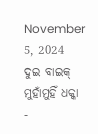November 5, 2024
ଦୁଇ ବାଇକ୍ ମୁହାଁମୁହିଁ ଧକ୍କା
-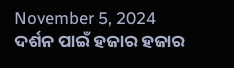November 5, 2024
ଦର୍ଶନ ପାଇଁ ହଜାର ହଜାର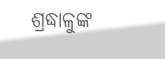ଶ୍ରଦ୍ଧାଳୁଙ୍କ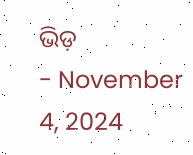ଭିଡ଼
- November 4, 2024